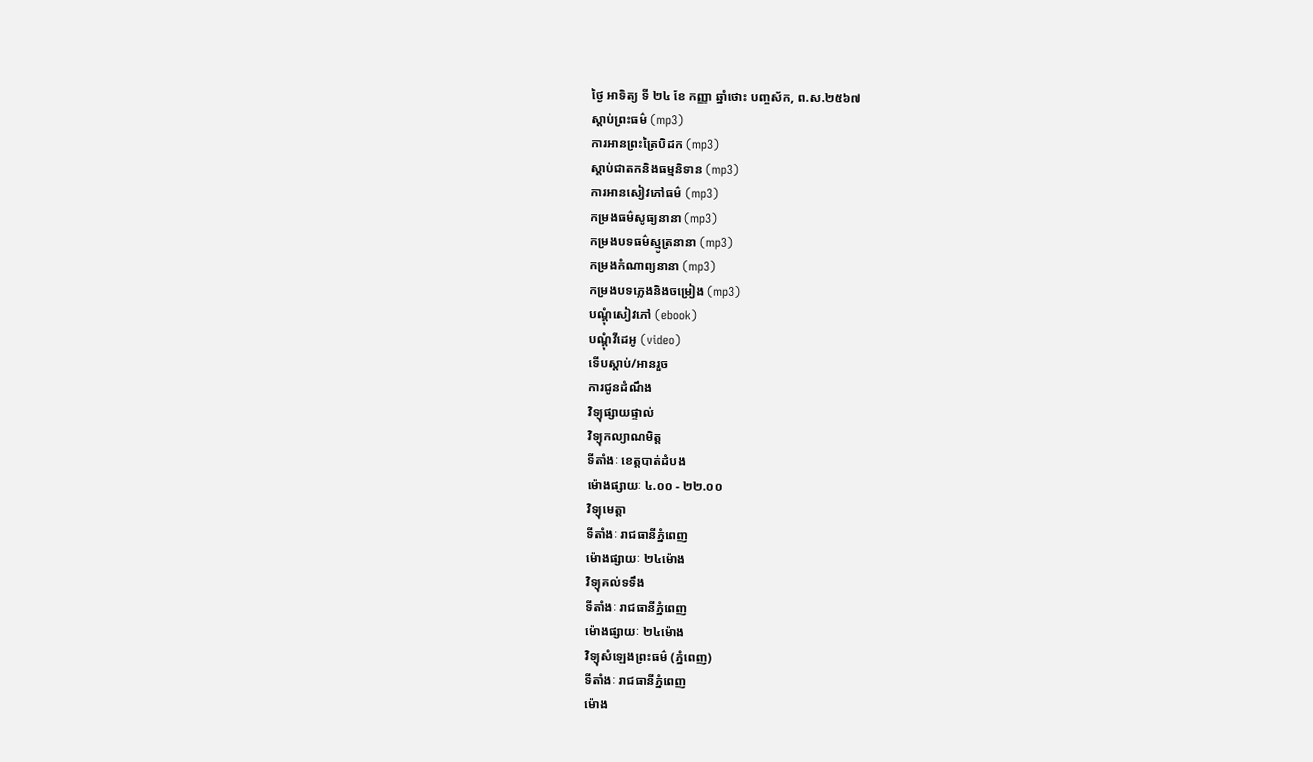ថ្ងៃ អាទិត្យ ទី ២៤ ខែ កញ្ញា ឆ្នាំថោះ បញ្ចស័ក, ព.ស.២៥៦៧
ស្តាប់ព្រះធម៌ (mp3)
ការអានព្រះត្រៃបិដក (mp3)
ស្តាប់ជាតកនិងធម្មនិទាន (mp3)
ការអានសៀវភៅធម៌ (mp3)
កម្រងធម៌សូធ្យនានា (mp3)
កម្រងបទធម៌ស្មូត្រនានា (mp3)
កម្រងកំណាព្យនានា (mp3)
កម្រងបទភ្លេងនិងចម្រៀង (mp3)
បណ្តុំសៀវភៅ (ebook)
បណ្តុំវីដេអូ (video)
ទើបស្តាប់/អានរួច
ការជូនដំណឹង
វិទ្យុផ្សាយផ្ទាល់
វិទ្យុកល្យាណមិត្ត
ទីតាំងៈ ខេត្តបាត់ដំបង
ម៉ោងផ្សាយៈ ៤.០០ - ២២.០០
វិទ្យុមេត្តា
ទីតាំងៈ រាជធានីភ្នំពេញ
ម៉ោងផ្សាយៈ ២៤ម៉ោង
វិទ្យុគល់ទទឹង
ទីតាំងៈ រាជធានីភ្នំពេញ
ម៉ោងផ្សាយៈ ២៤ម៉ោង
វិទ្យុសំឡេងព្រះធម៌ (ភ្នំពេញ)
ទីតាំងៈ រាជធានីភ្នំពេញ
ម៉ោង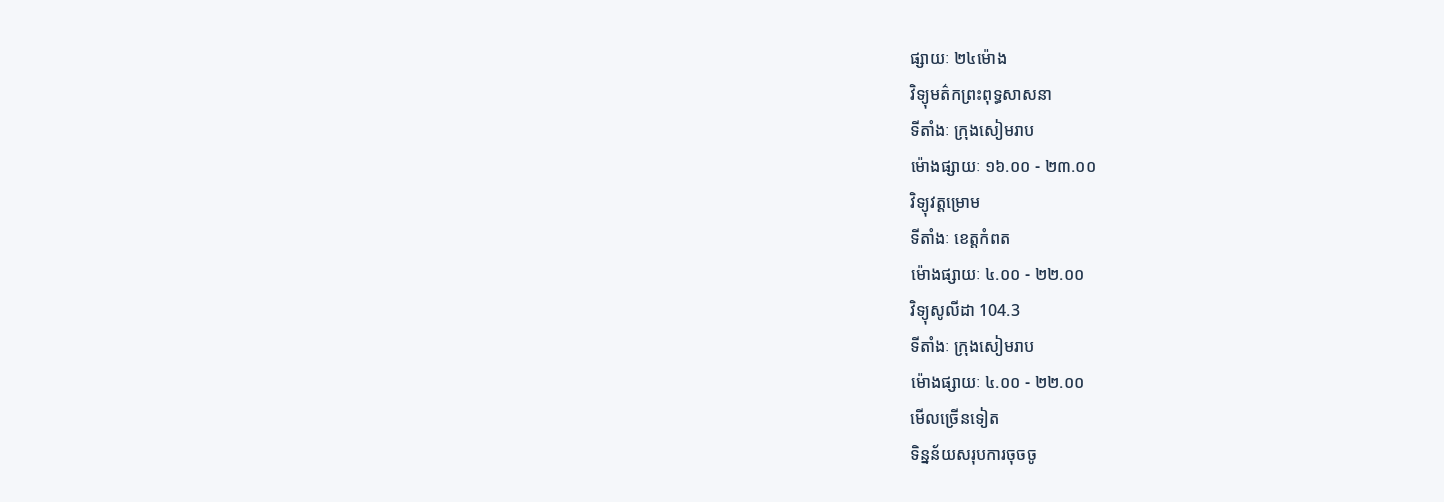ផ្សាយៈ ២៤ម៉ោង
វិទ្យុមត៌កព្រះពុទ្ធសាសនា
ទីតាំងៈ ក្រុងសៀមរាប
ម៉ោងផ្សាយៈ ១៦.០០ - ២៣.០០
វិទ្យុវត្តម្រោម
ទីតាំងៈ ខេត្តកំពត
ម៉ោងផ្សាយៈ ៤.០០ - ២២.០០
វិទ្យុសូលីដា 104.3
ទីតាំងៈ ក្រុងសៀមរាប
ម៉ោងផ្សាយៈ ៤.០០ - ២២.០០
មើលច្រើនទៀត
ទិន្នន័យសរុបការចុចចូ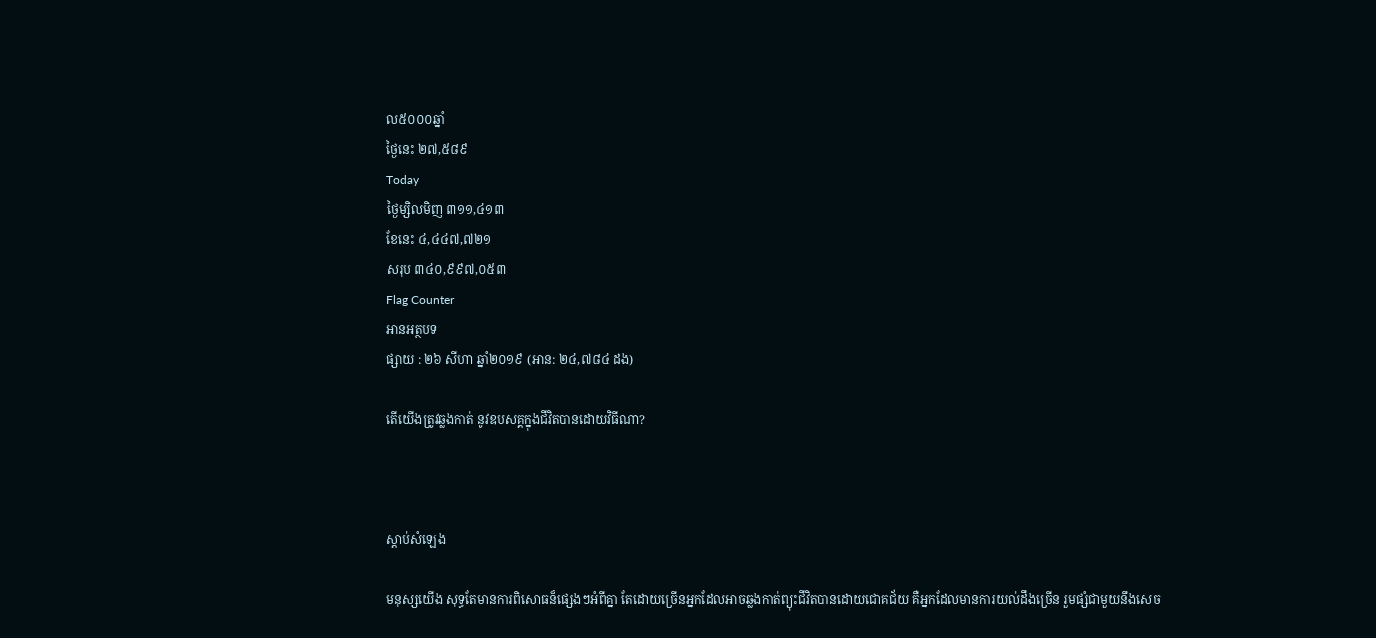ល៥០០០ឆ្នាំ
ថ្ងៃនេះ ២៧,៥៨៩
Today
ថ្ងៃម្សិលមិញ ៣១១,៤១៣
ខែនេះ ៤,៤៤៧,៧២១
សរុប ៣៤០,៩៩៧,០៥៣
Flag Counter
អានអត្ថបទ
ផ្សាយ : ២៦ សីហា ឆ្នាំ២០១៩ (អាន: ២៤,៧៨៤ ដង)

តើយើងត្រូវឆ្លងកាត់ នូវឧបសគ្គក្នុងជីវិតបានដោយវិធីណា?



ស្តាប់សំឡេង

មនុស្សយើង សុទ្ធតែមានការពិសោធន៏ផ្សេងៗអំពីគ្នា តែដោយច្រើនអ្នកដែលអាចឆ្លងកាត់ព្យុះជីវិតបានដោយជោគជ័យ គឺអ្នកដែលមានការយល់ដឹងច្រើន រួមផ្សំជាមួយនឹងសេច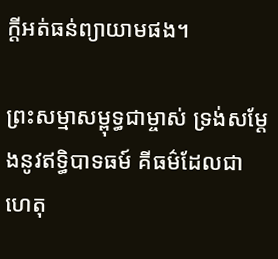ក្ដីអត់ធន់ព្យាយាមផង។

ព្រះសម្មាសម្ពុទ្ធជាម្ចាស់ ទ្រង់សម្ដែងនូវឥទ្ធិបាទធម៍ គីធម៌ដែលជាហេតុ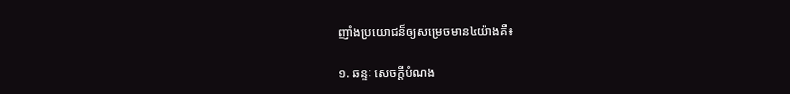ញាំងប្រយោជន៏ឲ្យសម្រេចមាន៤យ៉ាងគឺ៖

១. ឆន្ទៈ សេចក្ដីបំណង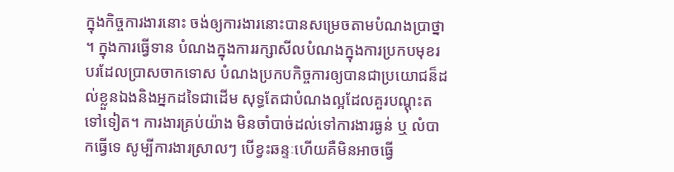ក្នុងកិច្ចការងារនោះ ចង់ឲ្យការងារនោះបានសម្រេចតាមបំណងប្រាថ្នា។ ក្នុងការធ្វើទាន បំណងក្នុងការរក្សាសីលបំណងក្នុងការប្រកបមុខរបរដែលប្រាសចាកទោស បំណងប្រកបកិច្ចការឲ្យបានជាប្រយោជន៏ដល់ខ្លួនឯងនិងអ្នកដទៃជាដើម សុទ្ធតែជាបំណងល្អដែលគួរបណ្ដុះតទៅទៀត។ ការងារគ្រប់យ៉ាង មិនចាំបាច់ដល់ទៅការងារធ្ងន់ ឬ លំបាកធ្វើទេ សូម្បីការងារស្រាលៗ បើខ្វះឆន្ទៈហើយគឺមិនអាចធ្វើ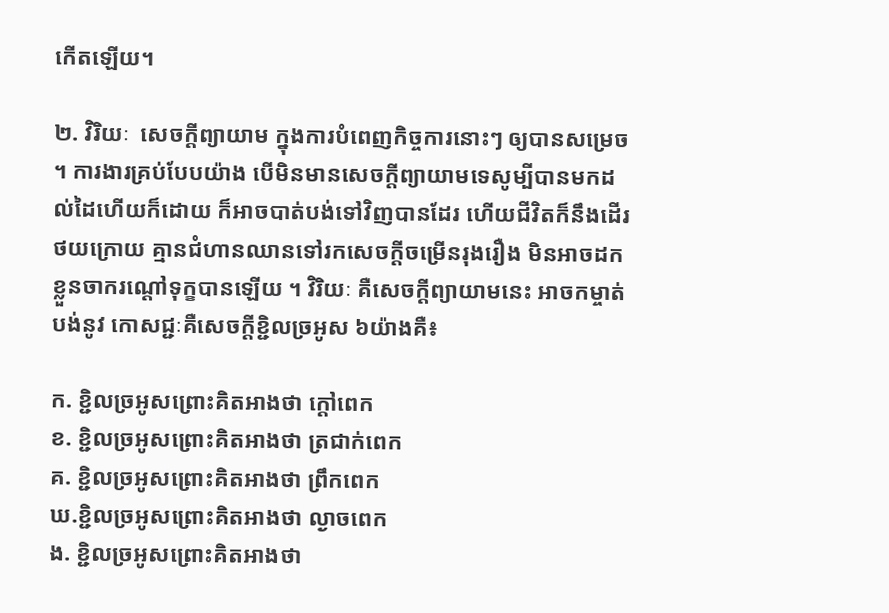កើតឡើយ។

២. វិរិយៈ  សេចក្ដីព្យាយាម ក្នុងការបំពេញកិច្ចការនោះៗ ឲ្យបានសម្រេច ។ ការងារគ្រប់បែបយ៉ាង បើមិនមានសេចក្ដីព្យាយាមទេសូម្បីបានមកដល់ដៃហើយក៏ដោយ ក៏អាចបាត់បង់ទៅវិញបានដែរ ហើយជីវិតក៏នឹងដើរថយក្រោយ គ្មានជំហានឈានទៅរកសេចក្ដីចម្រើនរុងរឿង មិនអាចដកខ្លួនចាករណ្ដៅទុក្ខបានឡើយ ។ វិរិយៈ គឺសេចក្ដីព្យាយាមនេះ អាចកម្ចាត់បង់នូវ កោសជ្ជៈគឺសេចក្ដីខ្ជិលច្រអូស ៦យ៉ាងគឺ៖

ក. ខ្ជិលច្រអូសព្រោះគិតអាងថា ក្ដៅពេក
ខ. ខ្ជិលច្រអូសព្រោះគិតអាងថា ត្រជាក់ពេក
គ. ខ្ជិលច្រអូសព្រោះគិតអាងថា ព្រឹកពេក
ឃ.ខ្ជិលច្រអូសព្រោះគិតអាងថា ល្ងាចពេក
ង. ខ្ជិលច្រអូសព្រោះគិតអាងថា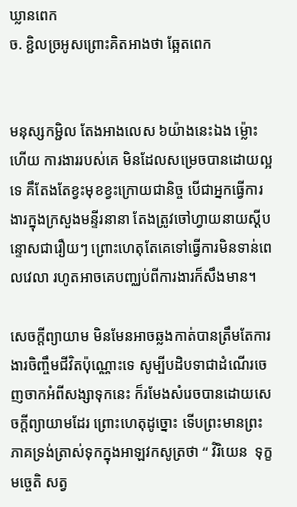ឃ្លានពេក
ច. ខ្ជិលច្រអូសព្រោះគិតអាងថា ឆ្អែតពេក


មនុស្សកម្ជិល តែងអាងលេស ៦យ៉ាងនេះឯង ម្ល៉ោះហើយ ការងាររបស់គេ មិនដែលសម្រេចបានដោយល្អទេ គឹតែងតែខ្វះមុខខ្វះក្រោយជានិច្ច បើជាអ្នកធ្វើការងារក្នុងក្រសួងមន្ទីរនានា តែងត្រូវចៅហ្វាយនាយស្ដីបន្ទោសជារឿយៗ ព្រោះហេតុតែគេទៅធ្វើការមិនទាន់ពេលវេលា រហូតអាចគេបញ្ឈប់ពីការងារក៏សឹងមាន។

សេចក្ដីព្យាយាម មិនមែនអាចឆ្លងកាត់បានត្រឹមតែការងារចិញ្ចឹមជីវិតប៉ុណ្ណោះទេ សូម្បីបដិបទាជាដំណើរចេញចាកអំពីសង្សាទុកនេះ ក៏រមែងសំរេចបានដោយសេចក្ដីព្យាយាមដែរ ព្រោះហេតុដូច្នោះ ទើបព្រះមានព្រះភាគទ្រង់ត្រាស់ទុកក្នុងអាឡវកសូត្រថា “ វិរិយេន  ទុក្ខមច្ចេតិ សត្វ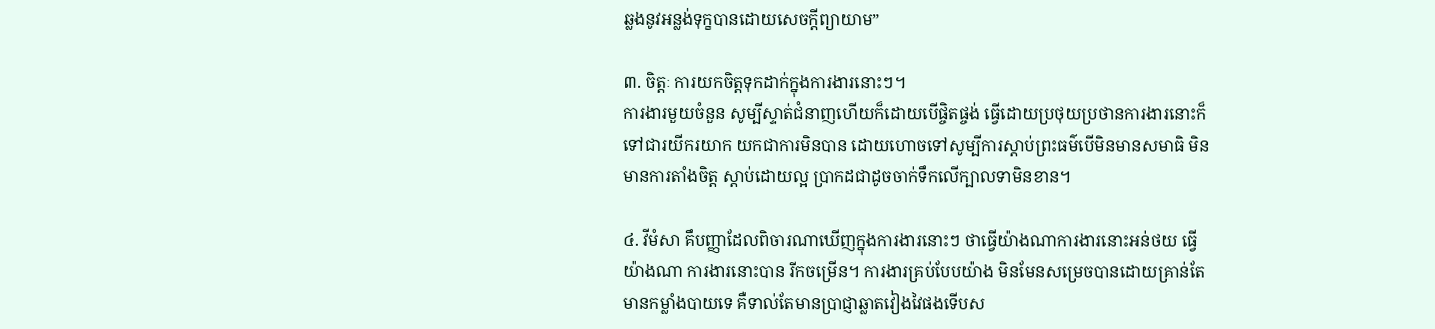ឆ្លងនូវអន្លង់ទុក្ខបានដោយសេចក្ដីព្យាយាម”

៣. ចិត្តៈ ការយកចិត្តទុកដាក់ក្នុងការងារនោះៗ។
ការងារមួយចំនួន សូម្បីស្ទាត់ជំនាញហើយក៏ដោយបើផ្ចិតផ្ចង់ ធ្វើដោយប្រថុយប្រថានការងារនោះក៏ទៅជារយីករយាក យកជាការមិនបាន ដោយហោចទៅសូម្បីការស្ដាប់ព្រះធម៌បើមិនមានសមាធិ មិនមានការតាំងចិត្ត ស្ដាប់ដោយល្អ ប្រាកដជាដូចចាក់ទឹកលើក្បាលទាមិនខាន។

៤. វីមំសា គឹបញ្ញាដែលពិចារណាឃើញក្នុងការងារនោះៗ ថាធ្វើយ៉ាងណាការងារនោះអន់ថយ ធ្វើយ៉ាងណា ការងារនោះបាន រីកចម្រើន។ ការងារគ្រប់បែបយ៉ាង មិនមែនសម្រេចបានដោយគ្រាន់តែមានកម្លាំងបាយទេ គឺទាល់តែមានប្រាជ្ញាឆ្លាតវៀងវៃផងទើបស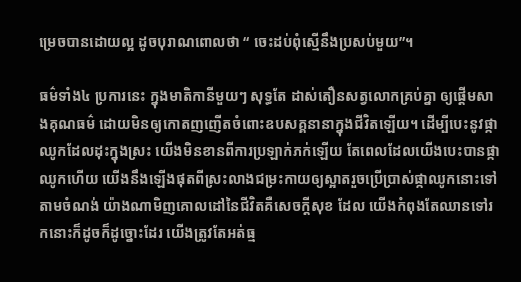ម្រេចបានដោយល្អ ដូចបុរាណពោលថា “ ចេះដប់ពុំស្មើនឹងប្រសប់មួយ”។

ធម៌ទាំង៤ ប្រការនេះ ក្នុងមាតិកានីមួយៗ សុទ្ធតែ ដាស់តឿនសត្វលោកគ្រប់គ្នា ឲ្យផ្ដើមសាងគុណធម៌ ដោយមិនឲ្យកោតញញើតចំពោះឧបសគ្គនានាក្នុងជីវិតឡើយ។ ដើម្បីបេះនូវផ្កាឈូកដែលដុះក្នុងស្រះ យើងមិនខានពីការប្រឡាក់ភក់ឡើយ តែពេលដែលយើងបេះបានផ្កាឈូកហើយ យើងនឹងឡើងផុតពីស្រះលាងជម្រះកាយឲ្យស្អាតរួចប្រើប្រាស់ផ្កាឈូកនោះទៅតាមចំណង់ យ៉ាងណាមិញគោលដៅនៃជីវិតគឺសេចក្ដីសុខ ដែល យើងកំពុងតែឈានទៅរកនោះក៏ដូចក៏ដូច្នោះដែរ យើងត្រូវតែអត់ធ្ម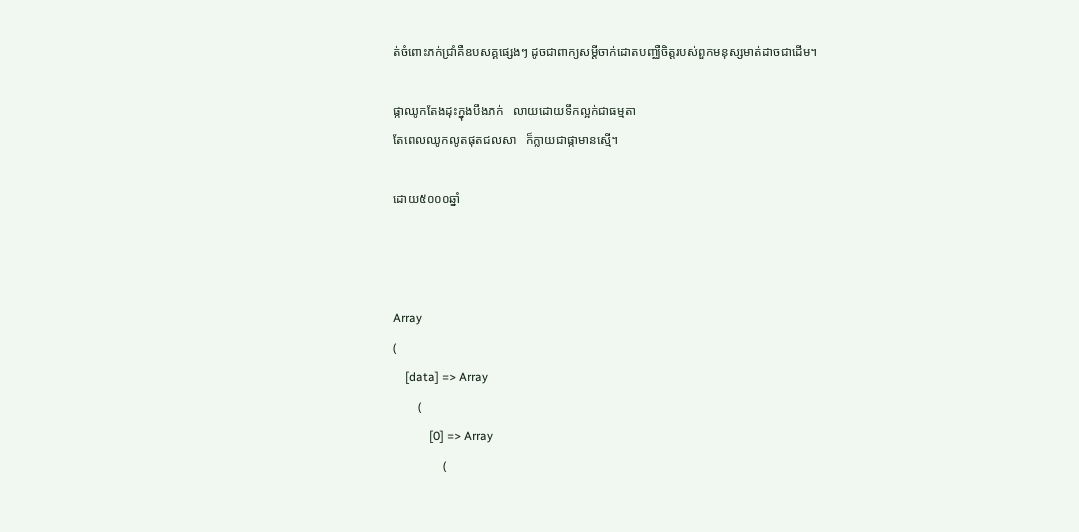ត់ចំពោះភក់ជ្រាំគឺឧបសគ្គផ្សេងៗ ដូចជាពាក្យសម្ដីចាក់ដោតបញ្ឈឺចិត្តរបស់ពួកមនុស្សមាត់ដាចជាដើម។

ផ្កាឈូកតែងដុះក្នុងបឹងភក់   លាយដោយទឹកល្អក់ជាធម្មតា
តែពេលឈូកលូតផុតជលសា   ក៏ក្លាយជាផ្កាមានស្មើ។

ដោយ៥០០០ឆ្នាំ



Array
(
    [data] => Array
        (
            [0] => Array
                (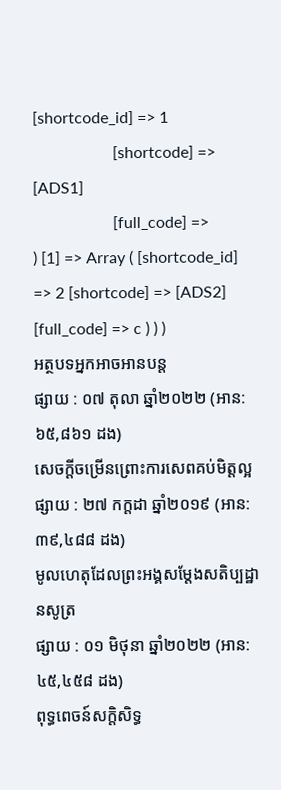[shortcode_id] => 1
                    [shortcode] => [ADS1]
                    [full_code] =>
) [1] => Array ( [shortcode_id] => 2 [shortcode] => [ADS2] [full_code] => c ) ) )
អត្ថបទអ្នកអាចអានបន្ត
ផ្សាយ : ០៧ តុលា ឆ្នាំ២០២២ (អាន: ៦៥,៨៦១ ដង)
សេចក្ដីចម្រើនព្រោះការសេពគប់មិត្តល្អ
ផ្សាយ : ២៧ កក្តដា ឆ្នាំ២០១៩ (អាន: ៣៩,៤៨៨ ដង)
មូលហេតុដែលព្រះអង្គសម្តែងសតិប្បដ្ឋានសូត្រ
ផ្សាយ : ០១ មិថុនា ឆ្នាំ២០២២ (អាន: ៤៥,៤៥៨ ដង)
ពុទ្ធពេចន៍សក្តិសិទ្ធ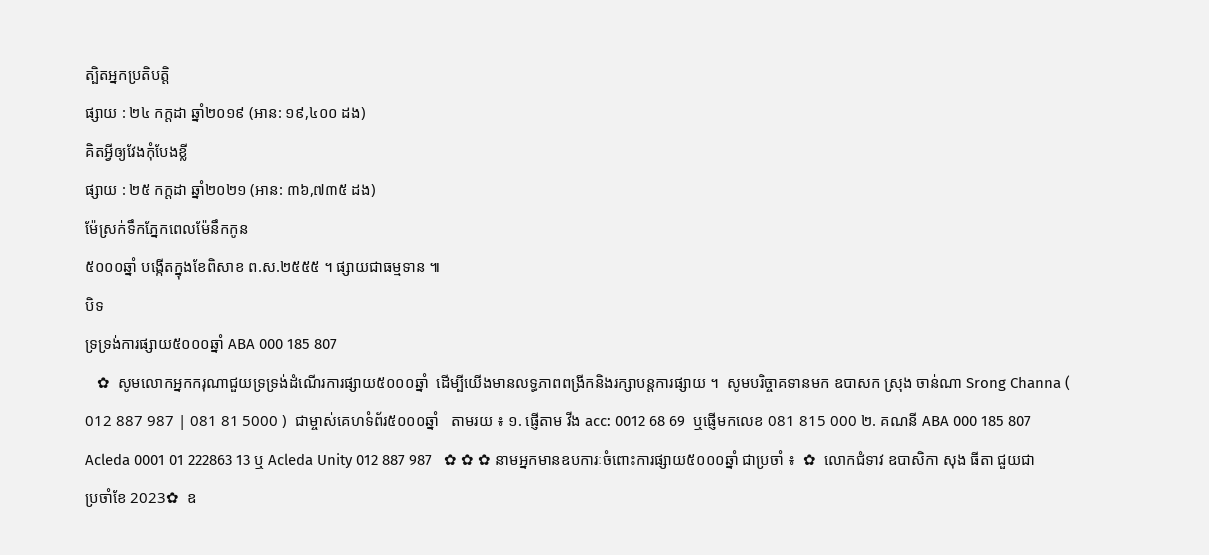ត្បិតអ្នកប្រតិបត្តិ
ផ្សាយ : ២៤ កក្តដា ឆ្នាំ២០១៩ (អាន: ១៩,៤០០ ដង)
គិតអ្វីឲ្យវែងកុំបែងខ្លី
ផ្សាយ : ២៥ កក្តដា ឆ្នាំ២០២១ (អាន: ៣៦,៧៣៥ ដង)
ម៉ែស្រក់ទឹកភ្នែកពេលម៉ែនឹកកូន
៥០០០ឆ្នាំ បង្កើតក្នុងខែពិសាខ ព.ស.២៥៥៥ ។ ផ្សាយជាធម្មទាន ៕
បិទ
ទ្រទ្រង់ការផ្សាយ៥០០០ឆ្នាំ ABA 000 185 807
   ✿  សូមលោកអ្នកករុណាជួយទ្រទ្រង់ដំណើរការផ្សាយ៥០០០ឆ្នាំ  ដើម្បីយើងមានលទ្ធភាពពង្រីកនិងរក្សាបន្តការផ្សាយ ។  សូមបរិច្ចាគទានមក ឧបាសក ស្រុង ចាន់ណា Srong Channa ( 012 887 987 | 081 81 5000 )  ជាម្ចាស់គេហទំព័រ៥០០០ឆ្នាំ   តាមរយ ៖ ១. ផ្ញើតាម វីង acc: 0012 68 69  ឬផ្ញើមកលេខ 081 815 000 ២. គណនី ABA 000 185 807 Acleda 0001 01 222863 13 ឬ Acleda Unity 012 887 987   ✿ ✿ ✿ នាមអ្នកមានឧបការៈចំពោះការផ្សាយ៥០០០ឆ្នាំ ជាប្រចាំ ៖  ✿  លោកជំទាវ ឧបាសិកា សុង ធីតា ជួយជាប្រចាំខែ 2023✿  ឧ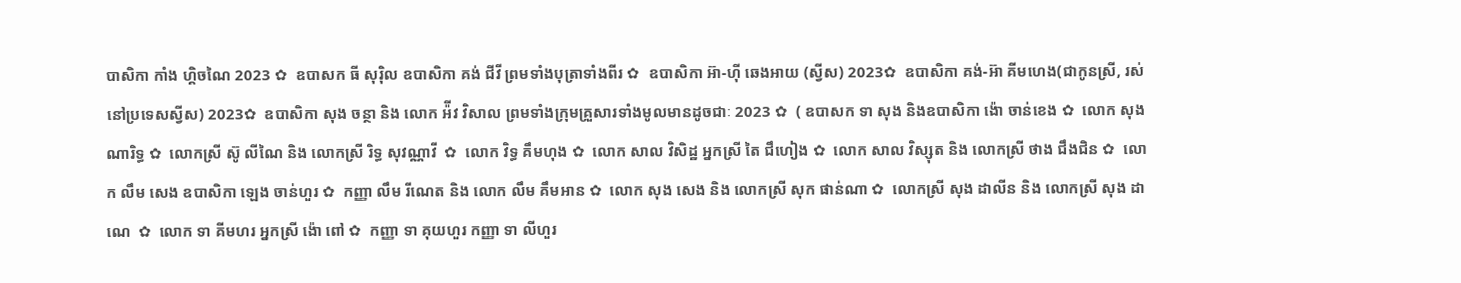បាសិកា កាំង ហ្គិចណៃ 2023 ✿  ឧបាសក ធី សុរ៉ិល ឧបាសិកា គង់ ជីវី ព្រមទាំងបុត្រាទាំងពីរ ✿  ឧបាសិកា អ៊ា-ហុី ឆេងអាយ (ស្វីស) 2023✿  ឧបាសិកា គង់-អ៊ា គីមហេង(ជាកូនស្រី, រស់នៅប្រទេសស្វីស) 2023✿  ឧបាសិកា សុង ចន្ថា និង លោក អ៉ីវ វិសាល ព្រមទាំងក្រុមគ្រួសារទាំងមូលមានដូចជាៈ 2023 ✿  ( ឧបាសក ទា សុង និងឧបាសិកា ង៉ោ ចាន់ខេង ✿  លោក សុង ណារិទ្ធ ✿  លោកស្រី ស៊ូ លីណៃ និង លោកស្រី រិទ្ធ សុវណ្ណាវី  ✿  លោក វិទ្ធ គឹមហុង ✿  លោក សាល វិសិដ្ឋ អ្នកស្រី តៃ ជឹហៀង ✿  លោក សាល វិស្សុត និង លោកស្រី ថាង ជឹងជិន ✿  លោក លឹម សេង ឧបាសិកា ឡេង ចាន់ហួរ ✿  កញ្ញា លឹម រីណេត និង លោក លឹម គឹមអាន ✿  លោក សុង សេង និង លោកស្រី សុក ផាន់ណា ✿  លោកស្រី សុង ដាលីន និង លោកស្រី សុង ដាណេ  ✿  លោក ទា គីមហរ អ្នកស្រី ង៉ោ ពៅ ✿  កញ្ញា ទា គុយហួរ កញ្ញា ទា លីហួរ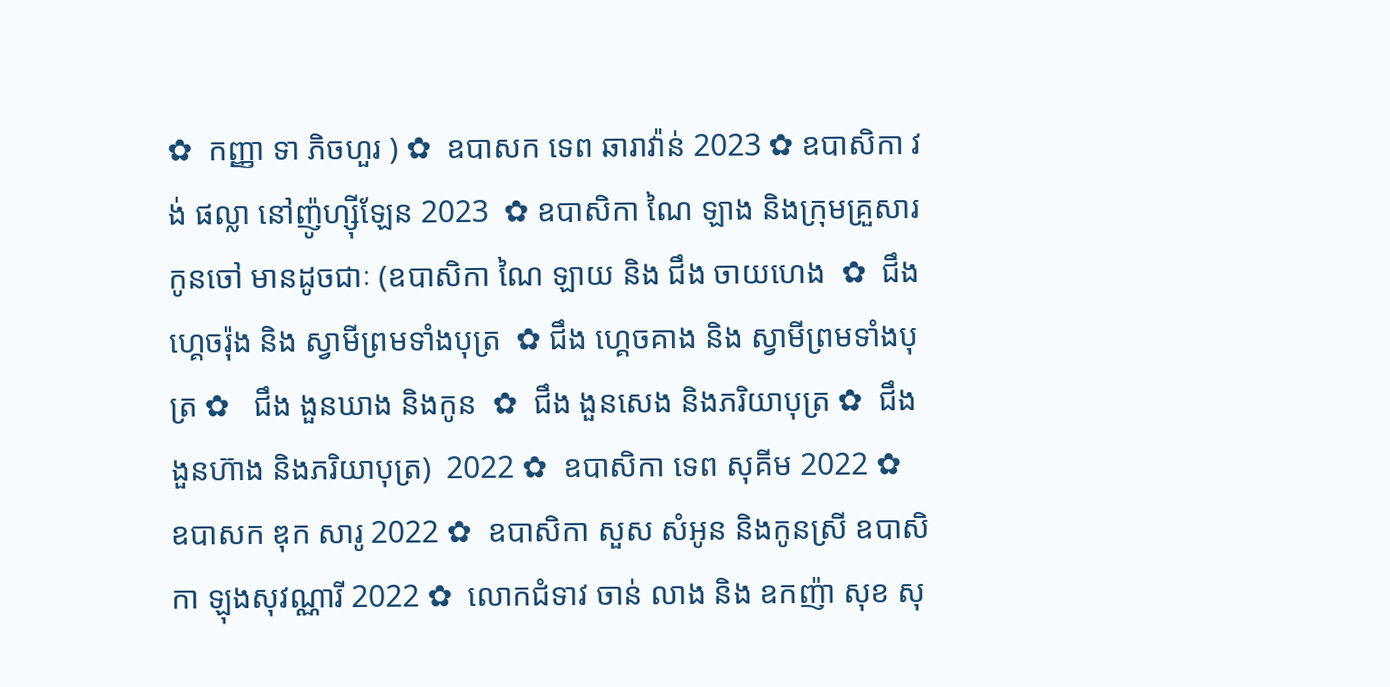✿  កញ្ញា ទា ភិចហួរ ) ✿  ឧបាសក ទេព ឆារាវ៉ាន់ 2023 ✿ ឧបាសិកា វង់ ផល្លា នៅញ៉ូហ្ស៊ីឡែន 2023  ✿ ឧបាសិកា ណៃ ឡាង និងក្រុមគ្រួសារកូនចៅ មានដូចជាៈ (ឧបាសិកា ណៃ ឡាយ និង ជឹង ចាយហេង  ✿  ជឹង ហ្គេចរ៉ុង និង ស្វាមីព្រមទាំងបុត្រ  ✿ ជឹង ហ្គេចគាង និង ស្វាមីព្រមទាំងបុត្រ ✿   ជឹង ងួនឃាង និងកូន  ✿  ជឹង ងួនសេង និងភរិយាបុត្រ ✿  ជឹង ងួនហ៊ាង និងភរិយាបុត្រ)  2022 ✿  ឧបាសិកា ទេព សុគីម 2022 ✿  ឧបាសក ឌុក សារូ 2022 ✿  ឧបាសិកា សួស សំអូន និងកូនស្រី ឧបាសិកា ឡុងសុវណ្ណារី 2022 ✿  លោកជំទាវ ចាន់ លាង និង ឧកញ៉ា សុខ សុ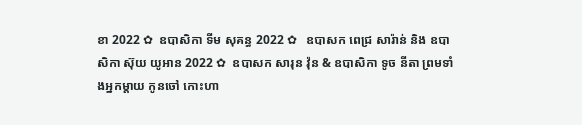ខា 2022 ✿  ឧបាសិកា ទីម សុគន្ធ 2022 ✿   ឧបាសក ពេជ្រ សារ៉ាន់ និង ឧបាសិកា ស៊ុយ យូអាន 2022 ✿  ឧបាសក សារុន វ៉ុន & ឧបាសិកា ទូច នីតា ព្រមទាំងអ្នកម្តាយ កូនចៅ កោះហា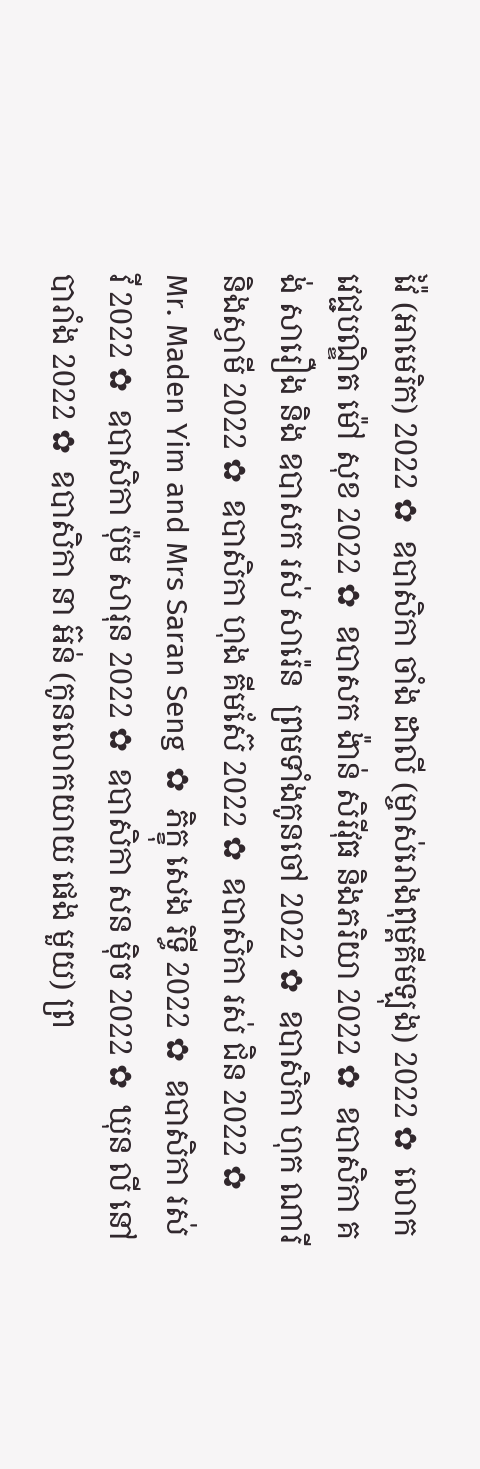វ៉ៃ (អាមេរិក) 2022 ✿  ឧបាសិកា ចាំង ដាលី (ម្ចាស់រោងពុម្ពគីមឡុង) 2022 ✿  លោកវេជ្ជបណ្ឌិត ម៉ៅ សុខ 2022 ✿  ឧបាសក ង៉ាន់ សិរីវុធ និងភរិយា 2022 ✿  ឧបាសិកា គង់ សារឿង និង ឧបាសក រស់ សារ៉េន  ព្រមទាំងកូនចៅ 2022 ✿  ឧបាសិកា ហុក ណារី និងស្វាមី 2022 ✿  ឧបាសិកា ហុង គីមស៊ែ 2022 ✿  ឧបាសិកា រស់ ជិន 2022 ✿  Mr. Maden Yim and Mrs Saran Seng  ✿  ភិក្ខុ សេង រិទ្ធី 2022 ✿  ឧបាសិកា រស់ វី 2022 ✿  ឧបាសិកា ប៉ុម សារុន 2022 ✿  ឧបាសិកា សន ម៉ិច 2022 ✿  ឃុន លី នៅបារាំង 2022 ✿  ឧបាសិកា នា អ៊ន់ (កូនលោកយាយ ផេង មួយ) ព្រ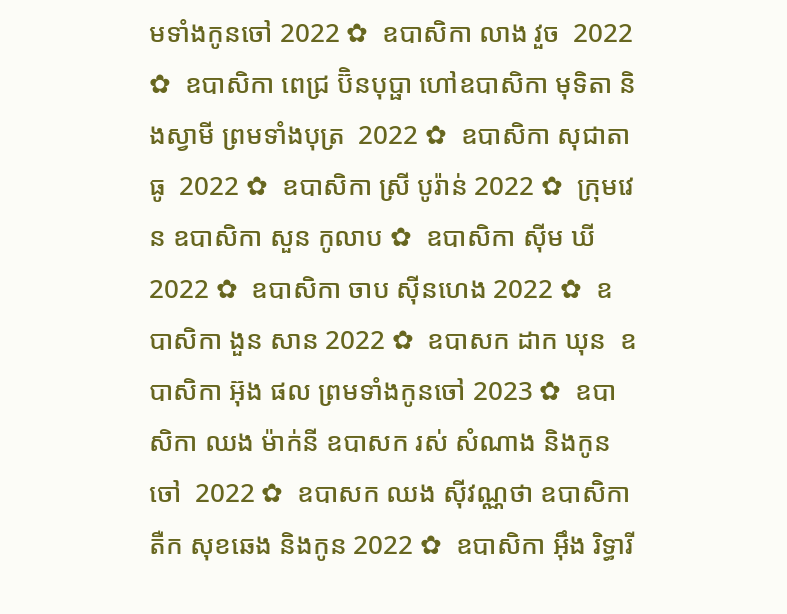មទាំងកូនចៅ 2022 ✿  ឧបាសិកា លាង វួច  2022 ✿  ឧបាសិកា ពេជ្រ ប៊ិនបុប្ផា ហៅឧបាសិកា មុទិតា និងស្វាមី ព្រមទាំងបុត្រ  2022 ✿  ឧបាសិកា សុជាតា ធូ  2022 ✿  ឧបាសិកា ស្រី បូរ៉ាន់ 2022 ✿  ក្រុមវេន ឧបាសិកា សួន កូលាប ✿  ឧបាសិកា ស៊ីម ឃី 2022 ✿  ឧបាសិកា ចាប ស៊ីនហេង 2022 ✿  ឧបាសិកា ងួន សាន 2022 ✿  ឧបាសក ដាក ឃុន  ឧបាសិកា អ៊ុង ផល ព្រមទាំងកូនចៅ 2023 ✿  ឧបាសិកា ឈង ម៉ាក់នី ឧបាសក រស់ សំណាង និងកូនចៅ  2022 ✿  ឧបាសក ឈង សុីវណ្ណថា ឧបាសិកា តឺក សុខឆេង និងកូន 2022 ✿  ឧបាសិកា អុឹង រិទ្ធារី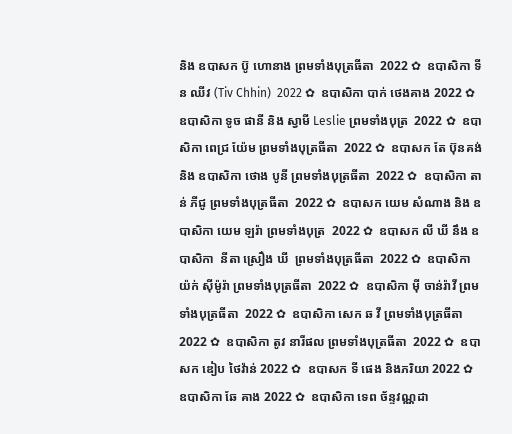និង ឧបាសក ប៊ូ ហោនាង ព្រមទាំងបុត្រធីតា  2022 ✿  ឧបាសិកា ទីន ឈីវ (Tiv Chhin)  2022 ✿  ឧបាសិកា បាក់ ថេងគាង 2022 ✿  ឧបាសិកា ទូច ផានី និង ស្វាមី Leslie ព្រមទាំងបុត្រ  2022 ✿  ឧបាសិកា ពេជ្រ យ៉ែម ព្រមទាំងបុត្រធីតា  2022 ✿  ឧបាសក តែ ប៊ុនគង់ និង ឧបាសិកា ថោង បូនី ព្រមទាំងបុត្រធីតា  2022 ✿  ឧបាសិកា តាន់ ភីជូ ព្រមទាំងបុត្រធីតា  2022 ✿  ឧបាសក យេម សំណាង និង ឧបាសិកា យេម ឡរ៉ា ព្រមទាំងបុត្រ  2022 ✿  ឧបាសក លី ឃី នឹង ឧបាសិកា  នីតា ស្រឿង ឃី  ព្រមទាំងបុត្រធីតា  2022 ✿  ឧបាសិកា យ៉ក់ សុីម៉ូរ៉ា ព្រមទាំងបុត្រធីតា  2022 ✿  ឧបាសិកា មុី ចាន់រ៉ាវី ព្រមទាំងបុត្រធីតា  2022 ✿  ឧបាសិកា សេក ឆ វី ព្រមទាំងបុត្រធីតា  2022 ✿  ឧបាសិកា តូវ នារីផល ព្រមទាំងបុត្រធីតា  2022 ✿  ឧបាសក ឌៀប ថៃវ៉ាន់ 2022 ✿  ឧបាសក ទី ផេង និងភរិយា 2022 ✿  ឧបាសិកា ឆែ គាង 2022 ✿  ឧបាសិកា ទេព ច័ន្ទវណ្ណដា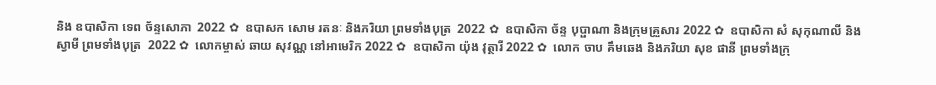និង ឧបាសិកា ទេព ច័ន្ទសោភា  2022 ✿  ឧបាសក សោម រតនៈ និងភរិយា ព្រមទាំងបុត្រ  2022 ✿  ឧបាសិកា ច័ន្ទ បុប្ផាណា និងក្រុមគ្រួសារ 2022 ✿  ឧបាសិកា សំ សុកុណាលី និងស្វាមី ព្រមទាំងបុត្រ  2022 ✿  លោកម្ចាស់ ឆាយ សុវណ្ណ នៅអាមេរិក 2022 ✿  ឧបាសិកា យ៉ុង វុត្ថារី 2022 ✿  លោក ចាប គឹមឆេង និងភរិយា សុខ ផានី ព្រមទាំងក្រុ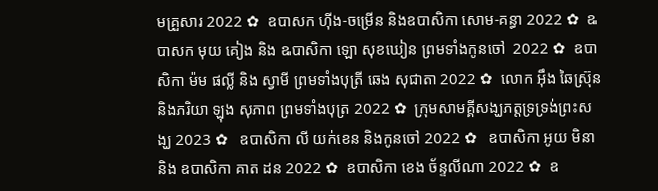មគ្រួសារ 2022 ✿  ឧបាសក ហ៊ីង-ចម្រើន និងឧបាសិកា សោម-គន្ធា 2022 ✿  ឩបាសក មុយ គៀង និង ឩបាសិកា ឡោ សុខឃៀន ព្រមទាំងកូនចៅ  2022 ✿  ឧបាសិកា ម៉ម ផល្លី និង ស្វាមី ព្រមទាំងបុត្រី ឆេង សុជាតា 2022 ✿  លោក អ៊ឹង ឆៃស្រ៊ុន និងភរិយា ឡុង សុភាព ព្រមទាំងបុត្រ 2022 ✿  ក្រុមសាមគ្គីសង្ឃភត្តទ្រទ្រង់ព្រះសង្ឃ 2023 ✿   ឧបាសិកា លី យក់ខេន និងកូនចៅ 2022 ✿   ឧបាសិកា អូយ មិនា និង ឧបាសិកា គាត ដន 2022 ✿  ឧបាសិកា ខេង ច័ន្ទលីណា 2022 ✿  ឧ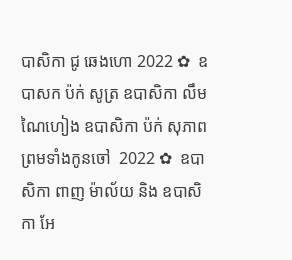បាសិកា ជូ ឆេងហោ 2022 ✿  ឧបាសក ប៉ក់ សូត្រ ឧបាសិកា លឹម ណៃហៀង ឧបាសិកា ប៉ក់ សុភាព ព្រមទាំងកូនចៅ  2022 ✿  ឧបាសិកា ពាញ ម៉ាល័យ និង ឧបាសិកា អែ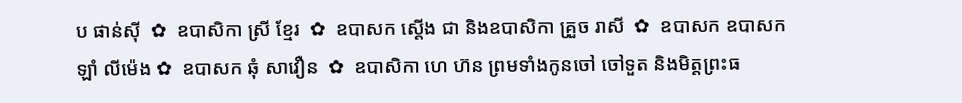ប ផាន់ស៊ី  ✿  ឧបាសិកា ស្រី ខ្មែរ  ✿  ឧបាសក ស្តើង ជា និងឧបាសិកា គ្រួច រាសី  ✿  ឧបាសក ឧបាសក ឡាំ លីម៉េង ✿  ឧបាសក ឆុំ សាវឿន  ✿  ឧបាសិកា ហេ ហ៊ន ព្រមទាំងកូនចៅ ចៅទួត និងមិត្តព្រះធ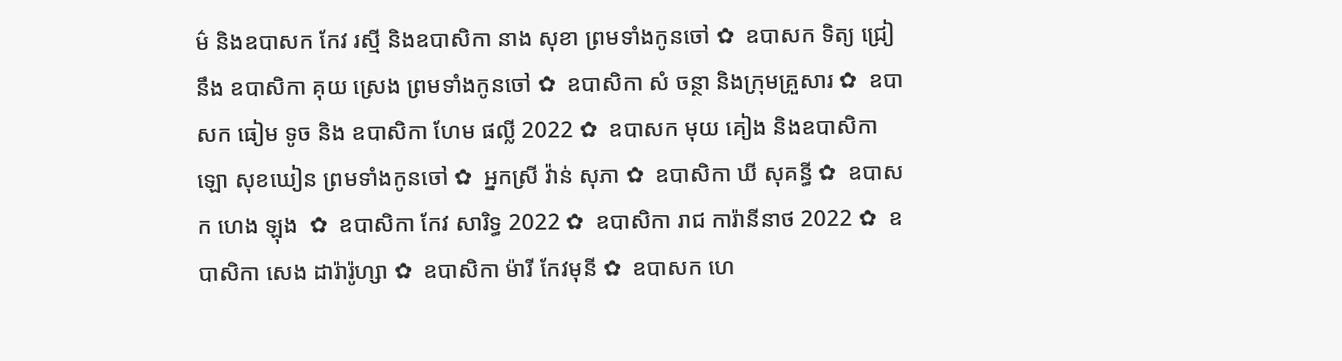ម៌ និងឧបាសក កែវ រស្មី និងឧបាសិកា នាង សុខា ព្រមទាំងកូនចៅ ✿  ឧបាសក ទិត្យ ជ្រៀ នឹង ឧបាសិកា គុយ ស្រេង ព្រមទាំងកូនចៅ ✿  ឧបាសិកា សំ ចន្ថា និងក្រុមគ្រួសារ ✿  ឧបាសក ធៀម ទូច និង ឧបាសិកា ហែម ផល្លី 2022 ✿  ឧបាសក មុយ គៀង និងឧបាសិកា ឡោ សុខឃៀន ព្រមទាំងកូនចៅ ✿  អ្នកស្រី វ៉ាន់ សុភា ✿  ឧបាសិកា ឃី សុគន្ធី ✿  ឧបាសក ហេង ឡុង  ✿  ឧបាសិកា កែវ សារិទ្ធ 2022 ✿  ឧបាសិកា រាជ ការ៉ានីនាថ 2022 ✿  ឧបាសិកា សេង ដារ៉ារ៉ូហ្សា ✿  ឧបាសិកា ម៉ារី កែវមុនី ✿  ឧបាសក ហេ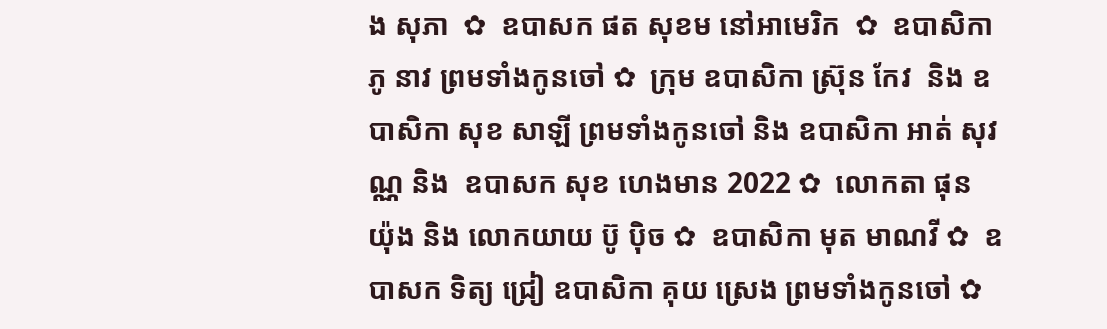ង សុភា  ✿  ឧបាសក ផត សុខម នៅអាមេរិក  ✿  ឧបាសិកា ភូ នាវ ព្រមទាំងកូនចៅ ✿  ក្រុម ឧបាសិកា ស្រ៊ុន កែវ  និង ឧបាសិកា សុខ សាឡី ព្រមទាំងកូនចៅ និង ឧបាសិកា អាត់ សុវណ្ណ និង  ឧបាសក សុខ ហេងមាន 2022 ✿  លោកតា ផុន យ៉ុង និង លោកយាយ ប៊ូ ប៉ិច ✿  ឧបាសិកា មុត មាណវី ✿  ឧបាសក ទិត្យ ជ្រៀ ឧបាសិកា គុយ ស្រេង ព្រមទាំងកូនចៅ ✿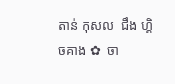តាន់ កុសល  ជឹង ហ្គិចគាង ✿  ចា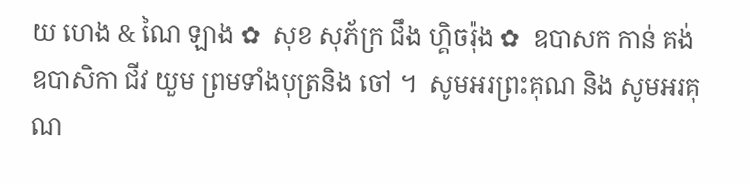យ ហេង & ណៃ ឡាង ✿  សុខ សុភ័ក្រ ជឹង ហ្គិចរ៉ុង ✿  ឧបាសក កាន់ គង់ ឧបាសិកា ជីវ យួម ព្រមទាំងបុត្រនិង ចៅ ។  សូមអរព្រះគុណ និង សូមអរគុណ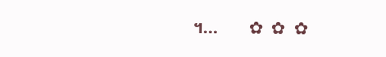។...       ✿  ✿  ✿